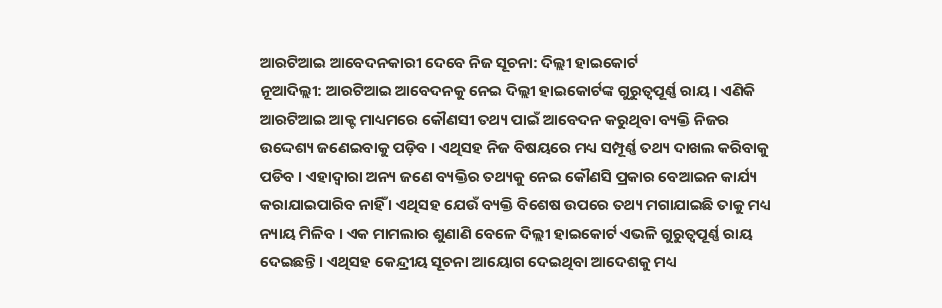ଆରଟିଆଇ ଆବେଦନକାରୀ ଦେବେ ନିଜ ସୂଚନା: ଦିଲ୍ଲୀ ହାଇକୋର୍ଟ
ନୂଆଦିଲ୍ଲୀ: ଆରଟିଆଇ ଆବେଦନକୁ ନେଇ ଦିଲ୍ଲୀ ହାଇକୋର୍ଟଙ୍କ ଗୁରୁତ୍ବପୂର୍ଣ୍ଣ ରାୟ । ଏଣିକି ଆରଟିଆଇ ଆକ୍ଟ ମାଧ୍ୟମରେ କୌଣସୀ ତଥ୍ୟ ପାଇଁ ଆବେଦନ କରୁଥିବା ବ୍ୟକ୍ତି ନିଜର ଉଦ୍ଦେଶ୍ୟ ଜଣେଇବାକୁ ପଡ଼ିବ । ଏଥିସହ ନିଜ ବିଷୟରେ ମଧ୍ୟ ସମ୍ପୂର୍ଣ୍ଣ ତଥ୍ୟ ଦାଖଲ କରିବାକୁ ପଡିବ । ଏହାଦ୍ବାରା ଅନ୍ୟ ଜଣେ ବ୍ୟକ୍ତିର ତଥ୍ୟକୁ ନେଇ କୌଣସି ପ୍ରକାର ବେଆଇନ କାର୍ଯ୍ୟ କରାଯାଇପାରିବ ନାହିଁ । ଏଥିସହ ଯେଉଁ ବ୍ୟକ୍ତି ବିଶେଷ ଉପରେ ତଥ୍ୟ ମଗାଯାଇଛି ତାକୁ ମଧ୍ୟ ନ୍ୟାୟ ମିଳିବ । ଏକ ମାମଲାର ଶୁଣାଣି ବେଳେ ଦିଲ୍ଲୀ ହାଇକୋର୍ଟ ଏଭଳି ଗୁରୁତ୍ବପୂର୍ଣ୍ଣ ରାୟ ଦେଇଛନ୍ତି । ଏଥିସହ କେନ୍ଦ୍ରୀୟ ସୂଚନା ଆୟୋଗ ଦେଇଥିବା ଆଦେଶକୁ ମଧ୍ୟ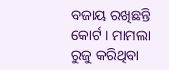ବଜାୟ ରଖିଛନ୍ତି କୋର୍ଟ । ମାମଲା ରୁଜୁ କରିଥିବା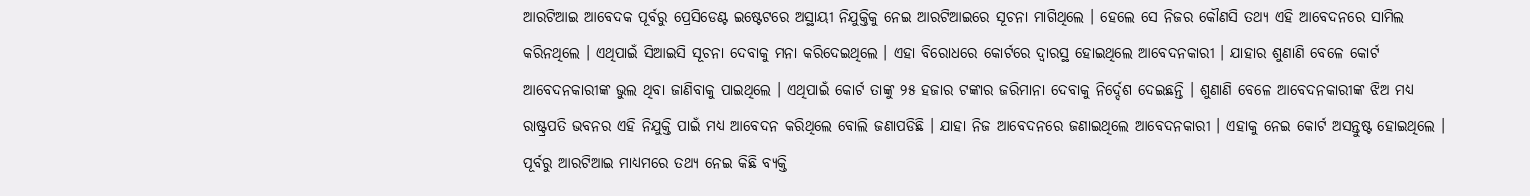ଆରଟିଆଇ ଆବେଦକ ପୂର୍ବରୁ ପ୍ରେସିଡେଣ୍ଟ ଇଷ୍ଟେଟରେ ଅସ୍ଥାୟୀ ନିଯୁକ୍ତିକୁ ନେଇ ଆରଟିଆଇରେ ସୂଚନା ମାଗିଥିଲେ । ହେଲେ ସେ ନିଜର କୌଣସି ତଥ୍ୟ ଏହି ଆବେଦନରେ ସାମିଲ କରିନଥିଲେ । ଏଥିପାଇଁ ସିଆଇସି ସୂଚନା ଦେବାକୁ ମନା କରିଦେଇଥିଲେ । ଏହା ବିରୋଧରେ କୋର୍ଟରେ ଦ୍ବାରସ୍ଥ ହୋଇଥିଲେ ଆବେଦନକାରୀ । ଯାହାର ଶୁଣାଣି ବେଳେ କୋର୍ଟ ଆବେଦନକାରୀଙ୍କ ଭୁଲ ଥିବା ଜାଣିବାକୁ ପାଇଥିଲେ । ଏଥିପାଇଁ କୋର୍ଟ ତାଙ୍କୁ ୨୫ ହଜାର ଟଙ୍କାର ଜରିମାନା ଦେବାକୁ ନିର୍ଦ୍ଦେଶ ଦେଇଛନ୍ତି । ଶୁଣାଣି ବେଳେ ଆବେଦନକାରୀଙ୍କ ଝିଅ ମଧ୍ୟ ରାଷ୍ଟ୍ରପତି ଭବନର ଏହି ନିଯୁକ୍ତି ପାଇଁ ମଧ୍ୟ ଆବେଦନ କରିଥିଲେ ବୋଲି ଜଣାପଡିଛି । ଯାହା ନିଜ ଆବେଦନରେ ଜଣାଇଥିଲେ ଆବେଦନକାରୀ । ଏହାକୁ ନେଇ କୋର୍ଟ ଅସନ୍ତୁଷ୍ଟ ହୋଇଥିଲେ । ପୂର୍ବରୁ ଆରଟିଆଇ ମାଧ୍ୟମରେ ତଥ୍ୟ ନେଇ କିଛି ବ୍ୟକ୍ତି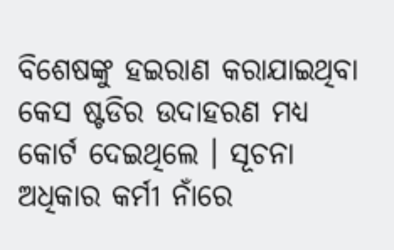ବିଶେଷଙ୍କୁ ହଇରାଣ କରାଯାଇଥିବା କେସ ଷ୍ଟଡିର ଉଦାହରଣ ମଧ୍ୟ କୋର୍ଟ ଦେଇଥିଲେ । ସୂଚନା ଅଧିକାର କର୍ମୀ ନାଁରେ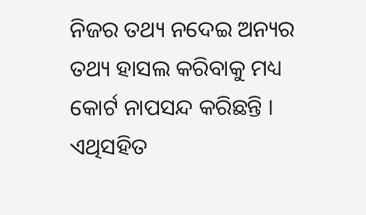ନିଜର ତଥ୍ୟ ନଦେଇ ଅନ୍ୟର ତଥ୍ୟ ହାସଲ କରିବାକୁ ମଧ୍ୟ କୋର୍ଟ ନାପସନ୍ଦ କରିଛନ୍ତି ।
ଏଥିସହିତ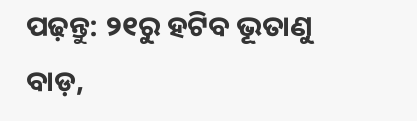ପଢ଼ନ୍ତୁ: ୨୧ରୁ ହଟିବ ଭୂତାଣୁ ବାଡ଼,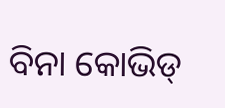ବିନା କୋଭିଡ୍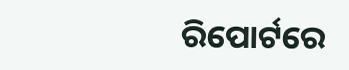ରିପୋର୍ଟରେ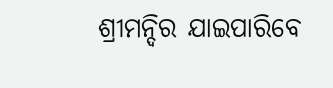ଶ୍ରୀମନ୍ଦିର ଯାଇପାରିବେ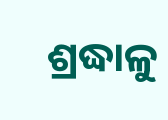ଶ୍ରଦ୍ଧାଳୁ